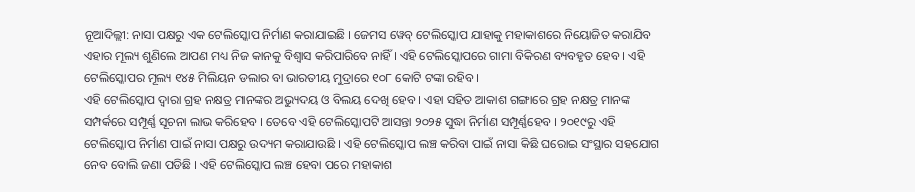ନୂଆଦିଲ୍ଲୀ: ନାସା ପକ୍ଷରୁ ଏକ ଟେଲିସ୍କୋପ ନିର୍ମାଣ କରାଯାଇଛି । ଜେମସ ୱେବ୍ ଟେଲିସ୍କୋପ ଯାହାକୁ ମହାକାଶରେ ନିୟୋଜିତ କରାଯିବ ଏହାର ମୂଲ୍ୟ ଶୁଣିଲେ ଆପଣ ମଧ୍ୟ ନିଜ କାନକୁ ବିଶ୍ୱାସ କରିପାରିବେ ନାହିଁ । ଏହି ଟେଲିସ୍କୋପରେ ଗାମା ବିକିରଣ ବ୍ୟବହୃତ ହେବ । ଏହି ଟେଲିସ୍କୋପର ମୂଲ୍ୟ ୧୪୫ ମିଲିୟନ ଡଲାର ବା ଭାରତୀୟ ମୁଦ୍ରାରେ ୧୦୮ କୋଟି ଟଙ୍କା ରହିବ ।
ଏହି ଟେଲିସ୍କୋପ ଦ୍ୱାରା ଗ୍ରହ ନକ୍ଷତ୍ର ମାନଙ୍କର ଅଭ୍ୟୁଦୟ ଓ ବିଲୟ ଦେଖି ହେବ । ଏହା ସହିତ ଆକାଶ ଗଙ୍ଗାରେ ଗ୍ରହ ନକ୍ଷତ୍ର ମାନଙ୍କ ସମ୍ପର୍କରେ ସମ୍ପୂର୍ଣ୍ଣ ସୂଚନା ଲାଭ କରିହେବ । ତେବେ ଏହି ଟେଲିସ୍କୋପଟି ଆସନ୍ତା ୨୦୨୫ ସୁଦ୍ଧା ନିର୍ମାଣ ସମ୍ପୂର୍ଣ୍ଣହେବ । ୨୦୧୯ରୁ ଏହି ଟେଲିସ୍କୋପ ନିର୍ମାଣ ପାଇଁ ନାସା ପକ୍ଷରୁ ଉଦ୍ୟମ କରାଯାଉଛି । ଏହି ଟେଲିସ୍କୋପ ଲଞ୍ଚ କରିବା ପାଇଁ ନାସା କିଛି ଘରୋଇ ସଂସ୍ଥାର ସହଯୋଗ ନେବ ବୋଲି ଜଣା ପଡିଛି । ଏହି ଟେଲିସ୍କୋପ ଲଞ୍ଚ ହେବା ପରେ ମହାକାଶ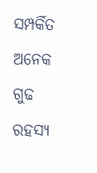ସମ୍ପର୍କିତ ଅନେକ ଗୁଢ ରହସ୍ୟ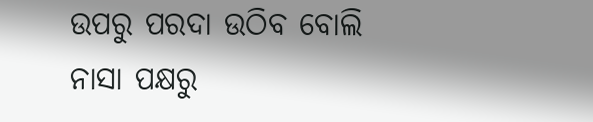ଉପରୁ ପରଦା ଉଠିବ ବୋଲି ନାସା ପକ୍ଷରୁ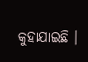କୁହାଯାଇଛି ।